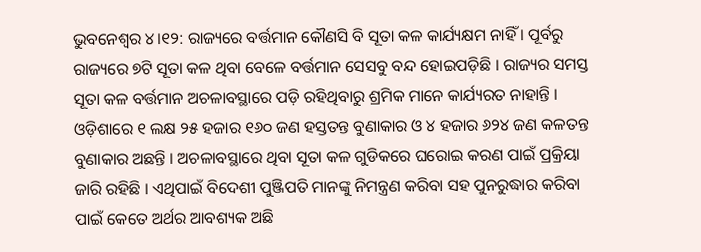ଭୁବନେଶ୍ବର ୪।୧୨: ରାଜ୍ୟରେ ବର୍ତ୍ତମାନ କୌଣସି ବି ସୂତା କଳ କାର୍ଯ୍ୟକ୍ଷମ ନାହିଁ । ପୂର୍ବରୁ ରାଜ୍ୟରେ ୭ଟି ସୂତା କଳ ଥିବା ବେଳେ ବର୍ତ୍ତମାନ ସେସବୁ ବନ୍ଦ ହୋଇପଡ଼ିଛି । ରାଜ୍ୟର ସମସ୍ତ ସୂତା କଳ ବର୍ତ୍ତମାନ ଅଚଳାବସ୍ଥାରେ ପଡ଼ି ରହିଥିବାରୁ ଶ୍ରମିକ ମାନେ କାର୍ଯ୍ୟରତ ନାହାନ୍ତି । ଓଡ଼ିଶାରେ ୧ ଲକ୍ଷ ୨୫ ହଜାର ୧୬୦ ଜଣ ହସ୍ତତନ୍ତ ବୁଣାକାର ଓ ୪ ହଜାର ୬୨୪ ଜଣ କଳତନ୍ତ ବୁଣାକାର ଅଛନ୍ତି । ଅଚଳାବସ୍ଥାରେ ଥିବା ସୂତା କଳ ଗୁଡିକରେ ଘରୋଇ କରଣ ପାଇଁ ପ୍ରକ୍ରିୟା ଜାରି ରହିଛି । ଏଥିପାଇଁ ବିଦେଶୀ ପୁଞ୍ଜିପତି ମାନଙ୍କୁ ନିମନ୍ତ୍ରଣ କରିବା ସହ ପୁନରୁଦ୍ଧାର କରିବା ପାଇଁ କେତେ ଅର୍ଥର ଆବଶ୍ୟକ ଅଛି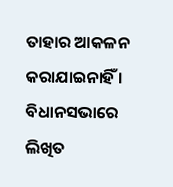ତାହାର ଆକଳନ କରାଯାଇନାହିଁ । ବିଧାନସଭାରେ ଲିଖିତ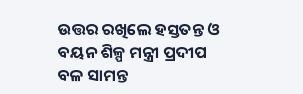ଉତ୍ତର ରଖିଲେ ହସ୍ତତନ୍ତ ଓ ବୟନ ଶିଳ୍ପ ମନ୍ତ୍ରୀ ପ୍ରଦୀପ ବଳ ସାମନ୍ତ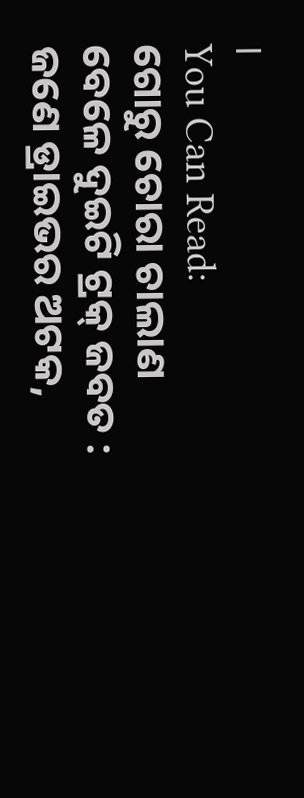।
You Can Read:
ଗୋରୁ ଚୋରା ଚାଲାଣ ବେଳେ ଦୁଇଟି ଟ୍ରକ୍ ଜବତ : ଜଣେ ଡ୍ରାଇଭର ଅଟକ,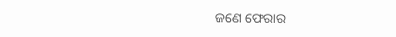ଜଣେ ଫେରାର